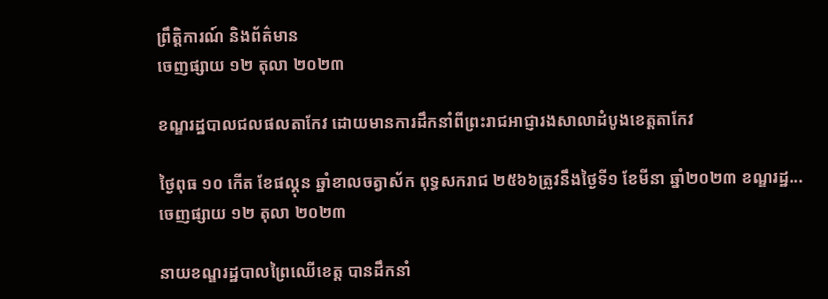ព្រឹត្តិការណ៍ និងព័ត៌មាន
ចេញផ្សាយ ១២ តុលា ២០២៣

ខណ្ឌរដ្ឋបាលជលផលតាកែវ ដោយមានការដឹកនាំពីព្រះរាជអាជ្ញារងសាលាដំបូងខេត្តតាកែវ

ថ្ងៃពុធ ១០ កើត ខែផល្គុន ឆ្នាំខាលចត្វាស័ក ពុទ្ធសករាជ ២៥៦៦ត្រូវនឹងថ្ងៃទី១ ខែមីនា ឆ្នាំ២០២៣ ខណ្ឌរដ្ឋ...
ចេញផ្សាយ ១២ តុលា ២០២៣

នាយខណ្ឌរដ្ឋបាលព្រៃឈើខេត្ត បានដឹកនាំ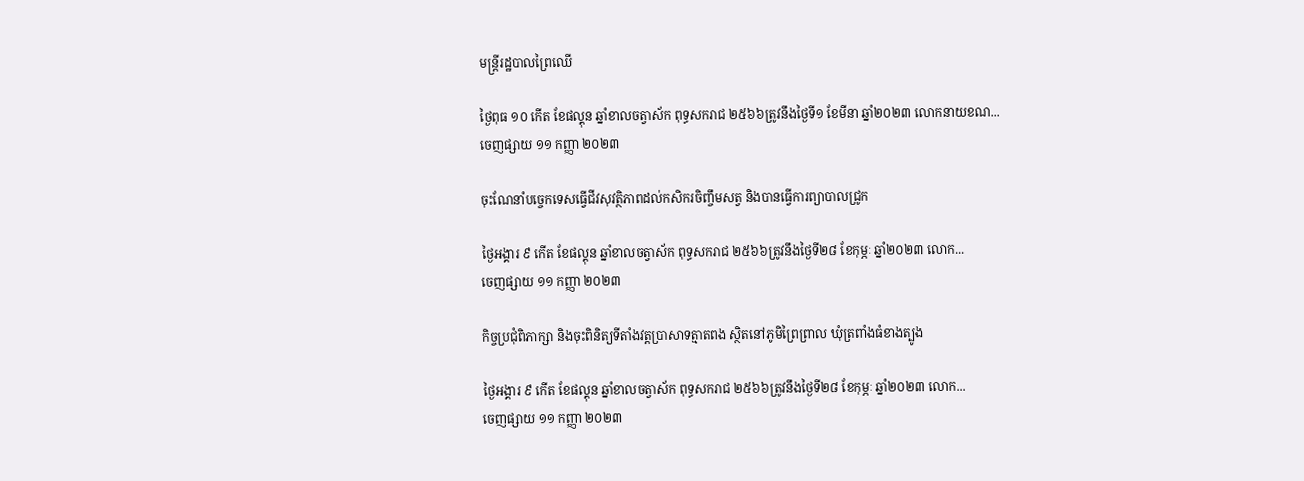មន្ត្រីរដ្ឋបាលព្រៃឈើ

ថ្ងៃពុធ ១០ កើត ខែផល្គុន ឆ្នាំខាលចត្វាស័ក ពុទ្ធសករាជ ២៥៦៦ត្រូវនឹងថ្ងៃទី១ ខែមីនា ឆ្នាំ២០២៣ លោកនាយខណ...
ចេញផ្សាយ ១១ កញ្ញា ២០២៣

ចុះណែនាំបច្ចេកទេសធ្វេីជីវសុវត្ថិភាពដល់កសិករចិញ្ចឹមសត្វ និងបានធ្វេីការព្យាបាលជ្រូក

ថ្ងៃអង្គារ ៩ កើត ខែផល្គុន ឆ្នាំខាលចត្វាស័ក ពុទ្ធសករាជ ២៥៦៦ត្រូវនឹងថ្ងៃទី២៨ ខែកុម្ភៈ ឆ្នាំ២០២៣ លោក...
ចេញផ្សាយ ១១ កញ្ញា ២០២៣

កិច្ចប្រជុំពិភាក្សា និងចុះពិនិត្យទីតាំងវត្តប្រាសាទត្មាតពង ស្ថិតនៅភូមិព្រៃព្រាល ឃុំត្រពាំងធំខាងត្បូង

ថ្ងៃអង្គារ ៩ កើត ខែផល្គុន ឆ្នាំខាលចត្វាស័ក ពុទ្ធសករាជ ២៥៦៦ត្រូវនឹងថ្ងៃទី២៨ ខែកុម្ភៈ ឆ្នាំ២០២៣ លោក...
ចេញផ្សាយ ១១ កញ្ញា ២០២៣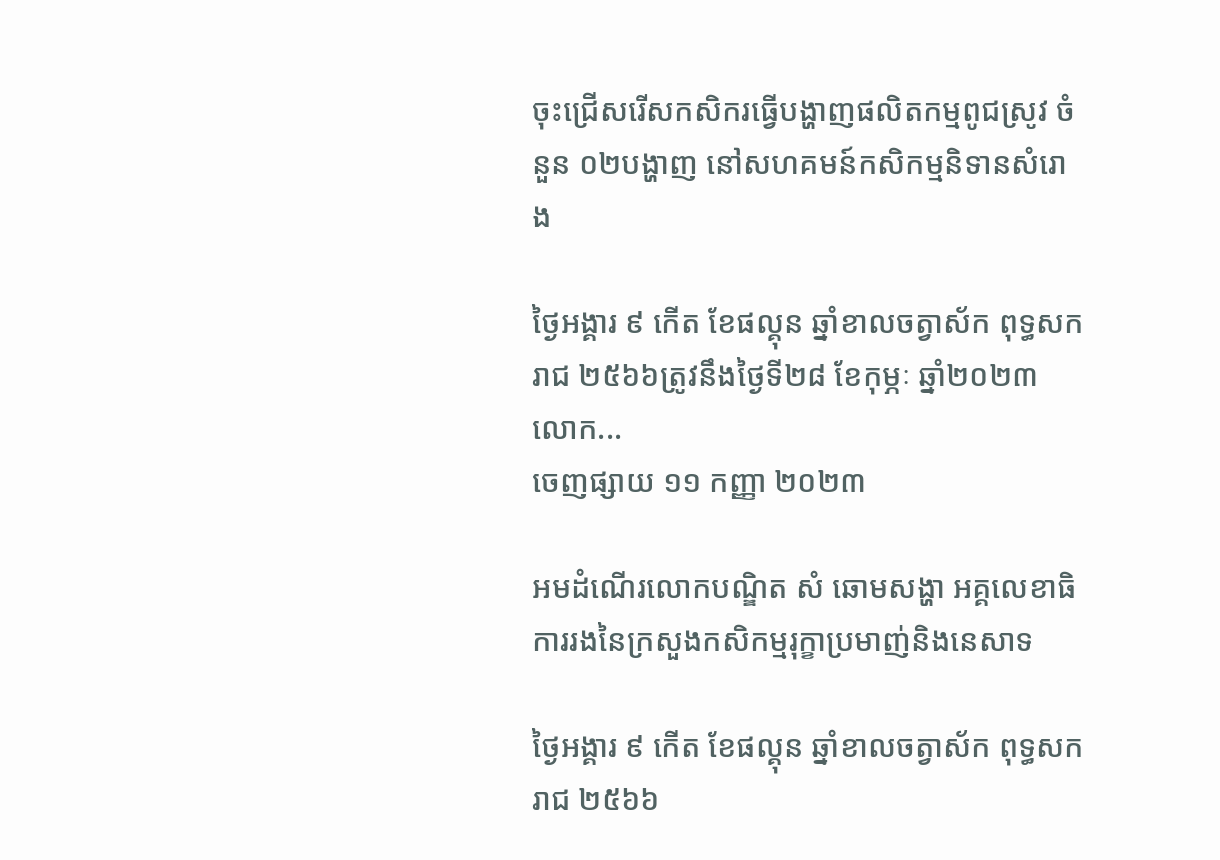ចុះជ្រើសរើសកសិករធ្វើបង្ហាញផលិតកម្មពូជស្រូវ ចំនួន ០២បង្ហាញ នៅសហគមន៍កសិកម្មនិទានសំរោង

ថ្ងៃអង្គារ ៩ កើត ខែផល្គុន ឆ្នាំខាលចត្វាស័ក ពុទ្ធសករាជ ២៥៦៦ត្រូវនឹងថ្ងៃទី២៨ ខែកុម្ភៈ ឆ្នាំ២០២៣ លោក...
ចេញផ្សាយ ១១ កញ្ញា ២០២៣

អមដំណើរលោកបណ្ឌិត សំ ឆោមសង្ហា អគ្គលេខាធិការរងនៃក្រសួងកសិកម្មរុក្ខាប្រមាញ់និងនេសាទ

ថ្ងៃអង្គារ ៩ កើត ខែផល្គុន ឆ្នាំខាលចត្វាស័ក ពុទ្ធសករាជ ២៥៦៦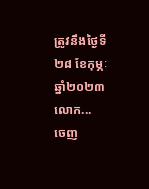ត្រូវនឹងថ្ងៃទី២៨ ខែកុម្ភៈ ឆ្នាំ២០២៣ លោក...
ចេញ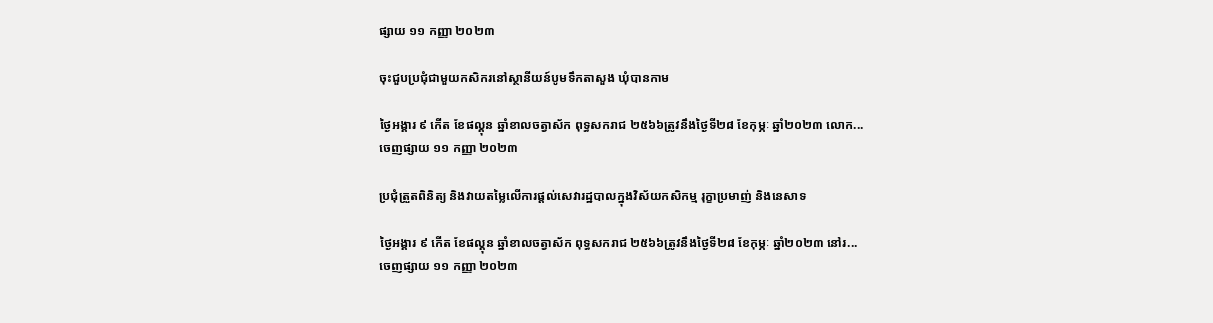ផ្សាយ ១១ កញ្ញា ២០២៣

ចុះជួបប្រជុំជាមួយកសិករនៅស្ថានីយន៍បូមទឹកតាសួង ឃុំបានកាម

ថ្ងៃអង្គារ ៩ កើត ខែផល្គុន ឆ្នាំខាលចត្វាស័ក ពុទ្ធសករាជ ២៥៦៦ត្រូវនឹងថ្ងៃទី២៨ ខែកុម្ភៈ ឆ្នាំ២០២៣ លោក...
ចេញផ្សាយ ១១ កញ្ញា ២០២៣

ប្រជុំត្រួតពិនិត្យ និងវាយតម្លៃលើការផ្តល់សេវារដ្ឋបាលក្នុងវិស័យកសិកម្ម រុក្ខាប្រមាញ់ និងនេសាទ

ថ្ងៃអង្គារ ៩ កើត ខែផល្គុន ឆ្នាំខាលចត្វាស័ក ពុទ្ធសករាជ ២៥៦៦ត្រូវនឹងថ្ងៃទី២៨ ខែកុម្ភៈ ឆ្នាំ២០២៣ នៅរ...
ចេញផ្សាយ ១១ កញ្ញា ២០២៣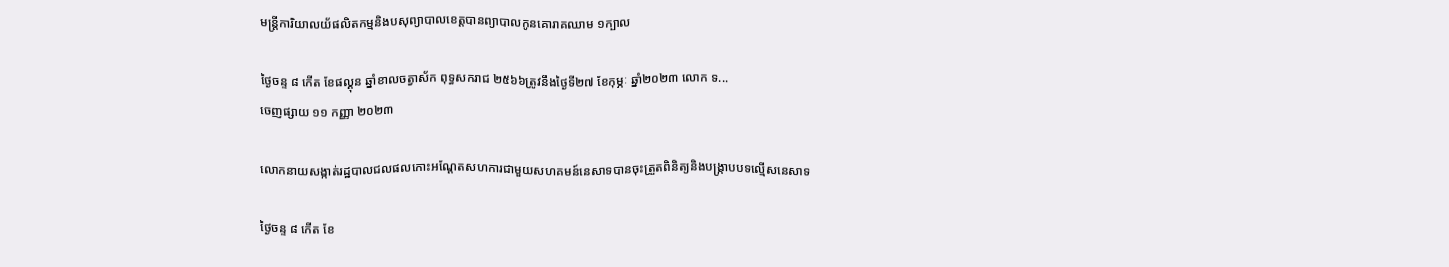មន្រ្តីការិយាលយ័ផលិតកម្មនិងបសុព្យាបាលខេត្តបានព្យាបាលកូនគោរាគឈាម ១ក្បាល

ថ្ងៃចន្ទ ៨ កើត ខែផល្គុន ឆ្នាំខាលចត្វាស័ក ពុទ្ធសករាជ ២៥៦៦ត្រូវនឹងថ្ងៃទី២៧ ខែកុម្ភៈ ឆ្នាំ២០២៣ លោក ទ...
ចេញផ្សាយ ១១ កញ្ញា ២០២៣

លោកនាយសង្កាត់រដ្ឋបាលជលផលកោះអណ្តែតសហការជាមួយសហគមន៍នេសាទបានចុះត្រួតពិនិត្យនិងបង្រ្កាបបទល្មេីសនេសាទ

ថ្ងៃចន្ទ ៨ កើត ខែ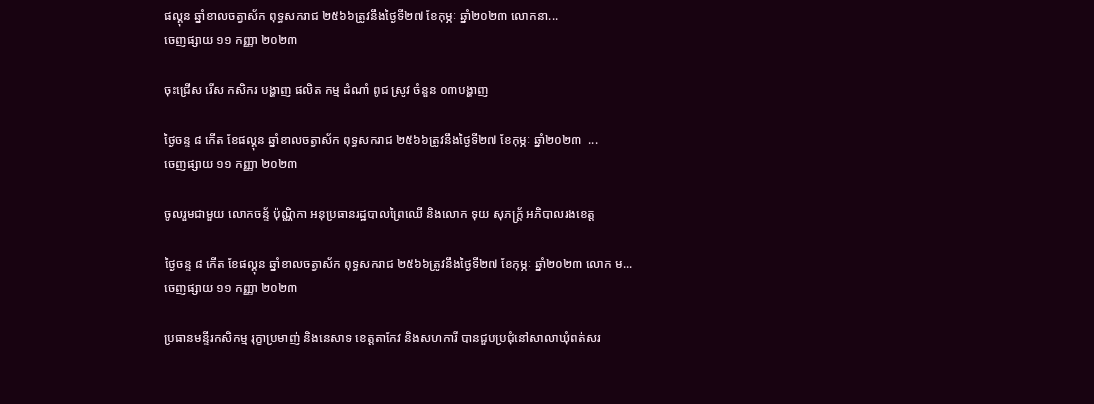ផល្គុន ឆ្នាំខាលចត្វាស័ក ពុទ្ធសករាជ ២៥៦៦ត្រូវនឹងថ្ងៃទី២៧ ខែកុម្ភៈ ឆ្នាំ២០២៣ លោកនា...
ចេញផ្សាយ ១១ កញ្ញា ២០២៣

ចុះជ្រេីស រេីស កសិករ បង្ហាញ ផលិត កម្ម ដំណាំ ពូជ ស្រូវ ចំនួន ០៣បង្ហាញ

ថ្ងៃចន្ទ ៨ កើត ខែផល្គុន ឆ្នាំខាលចត្វាស័ក ពុទ្ធសករាជ ២៥៦៦ត្រូវនឹងថ្ងៃទី២៧ ខែកុម្ភៈ ឆ្នាំ២០២៣  ...
ចេញផ្សាយ ១១ កញ្ញា ២០២៣

ចូលរួមជាមួយ លោកចន្ទ័ ប៉ុណ្ណិកា អនុប្រធានរដ្ឋបាលព្រៃឈើ និងលោក ទុយ សុភក្រ្ត័ អភិបាលរងខេត្ត

ថ្ងៃចន្ទ ៨ កើត ខែផល្គុន ឆ្នាំខាលចត្វាស័ក ពុទ្ធសករាជ ២៥៦៦ត្រូវនឹងថ្ងៃទី២៧ ខែកុម្ភៈ ឆ្នាំ២០២៣ លោក ម...
ចេញផ្សាយ ១១ កញ្ញា ២០២៣

ប្រធានមន្ទីរកសិកម្ម រុក្ខាប្រមាញ់ និងនេសាទ ខេត្តតាកែវ និងសហការី បានជួបប្រជុំនៅសាលាឃុំពត់សរ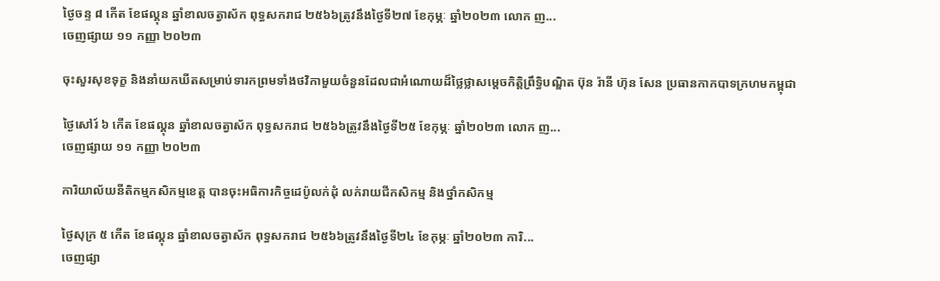ថ្ងៃចន្ទ ៨ កើត ខែផល្គុន ឆ្នាំខាលចត្វាស័ក ពុទ្ធសករាជ ២៥៦៦ត្រូវនឹងថ្ងៃទី២៧ ខែកុម្ភៈ ឆ្នាំ២០២៣ លោក ញ...
ចេញផ្សាយ ១១ កញ្ញា ២០២៣

ចុះសួរសុខទុក្ខ និងនាំយកឃីតសម្រាប់ទារកព្រមទាំងថវិកាមួយចំនួនដែលជាអំណោយដ៏ថ្លៃថ្លាសម្តេចកិត្តិព្រឹទ្ធិបណ្ឌិត ប៊ុន រ៉ានី ហ៊ុន សែន ប្រធានកាកបាទក្រហមកម្ពុជា

ថ្ងៃសៅរ៍ ៦ កើត ខែផល្គុន ឆ្នាំខាលចត្វាស័ក ពុទ្ធសករាជ ២៥៦៦ត្រូវនឹងថ្ងៃទី២៥ ខែកុម្ភៈ ឆ្នាំ២០២៣ លោក ញ...
ចេញផ្សាយ ១១ កញ្ញា ២០២៣

ការិយាល័យនីតិកម្មកសិកម្មខេត្ត បានចុះអធិការកិច្ចដេប៉ូលក់ដុំ លក់រាយជីកសិកម្ម និងថ្នាំកសិកម្ម

ថ្ងៃសុក្រ ៥ កើត ខែផល្គុន ឆ្នាំខាលចត្វាស័ក ពុទ្ធសករាជ ២៥៦៦ត្រូវនឹងថ្ងៃទី២៤ ខែកុម្ភៈ ឆ្នាំ២០២៣ ការិ...
ចេញផ្សា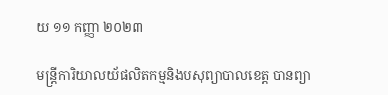យ ១១ កញ្ញា ២០២៣

មន្រ្តីការិយាលយ័ផលិតកម្មនិងបសុព្យាបាលខេត្ត បានព្យា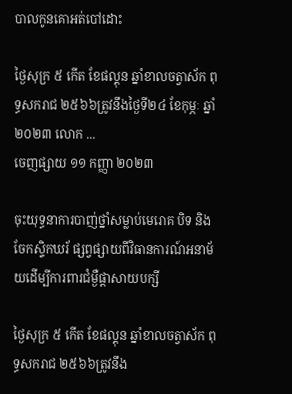បាលកូនគោអត់បៅដោះ

ថ្ងៃសុក្រ ៥ កើត ខែផល្គុន ឆ្នាំខាលចត្វាស័ក ពុទ្ធសករាជ ២៥៦៦ត្រូវនឹងថ្ងៃទី២៤ ខែកុម្ភៈ ឆ្នាំ២០២៣ លោក ...
ចេញផ្សាយ ១១ កញ្ញា ២០២៣

ចុះយុទ្ធនាការបាញ់ថ្នាំសម្លាប់មេរោគ បិទ និងចែកស្ទិកឃរ័ ផ្សព្វផ្សាយពីវិធានការណ៍អនាម័យដេីម្បីការពារជំម្ងឺផ្ដាសាយបក្សី

ថ្ងៃសុក្រ ៥ កើត ខែផល្គុន ឆ្នាំខាលចត្វាស័ក ពុទ្ធសករាជ ២៥៦៦ត្រូវនឹង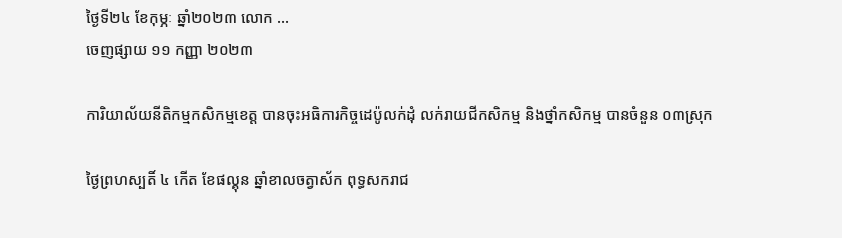ថ្ងៃទី២៤ ខែកុម្ភៈ ឆ្នាំ២០២៣ លោក ...
ចេញផ្សាយ ១១ កញ្ញា ២០២៣

ការិយាល័យនីតិកម្មកសិកម្មខេត្ត បានចុះអធិការកិច្ចដេប៉ូលក់ដុំ លក់រាយជីកសិកម្ម និងថ្នាំកសិកម្ម បានចំនួន ០៣ស្រុក

ថ្ងៃព្រហស្បតិ៍ ៤ កើត ខែផល្គុន ឆ្នាំខាលចត្វាស័ក ពុទ្ធសករាជ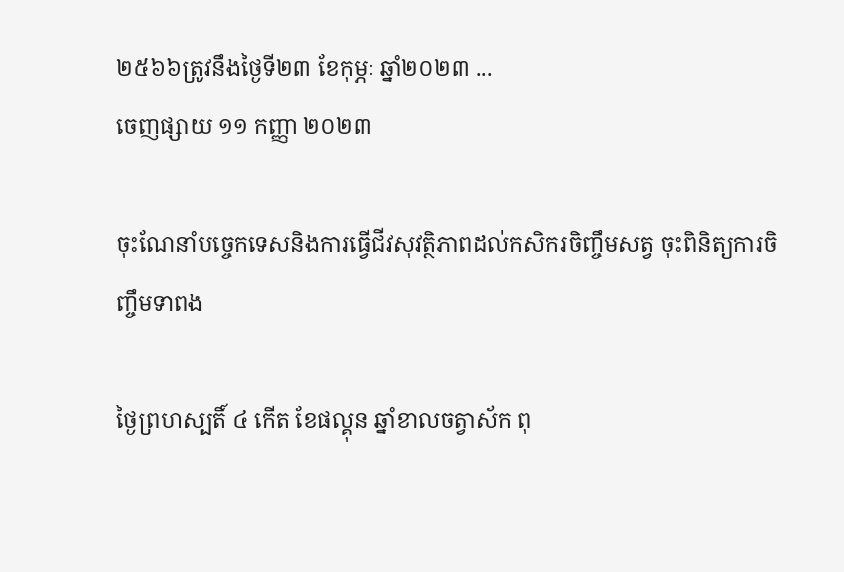២៥៦៦ត្រូវនឹងថ្ងៃទី២៣ ខែកុម្ភៈ ឆ្នាំ២០២៣ ...
ចេញផ្សាយ ១១ កញ្ញា ២០២៣

ចុះណែនាំបច្ចេកទេសនិងការធ្វេីជីវសុវត្ថិភាពដល់កសិករចិញ្ចឹមសត្វ ចុះពិនិត្យការចិញ្ចឹមទាពង

ថ្ងៃព្រហស្បតិ៍ ៤ កើត ខែផល្គុន ឆ្នាំខាលចត្វាស័ក ពុ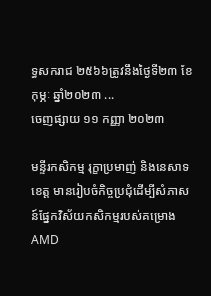ទ្ធសករាជ ២៥៦៦ត្រូវនឹងថ្ងៃទី២៣ ខែកុម្ភៈ ឆ្នាំ២០២៣ ...
ចេញផ្សាយ ១១ កញ្ញា ២០២៣

មន្ទីរកសិកម្ម រុក្ខាប្រមាញ់ និងនេសាទខេត្ត មានរៀបចំកិច្ចប្រជុំដើម្បីសំភាសន៍ផ្នែកវិស័យកសិកម្មរបស់គម្រោង AMD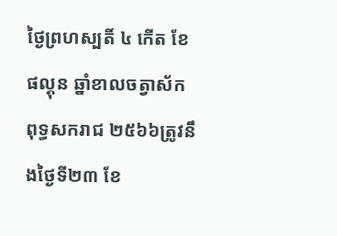ថ្ងៃព្រហស្បតិ៍ ៤ កើត ខែផល្គុន ឆ្នាំខាលចត្វាស័ក ពុទ្ធសករាជ ២៥៦៦ត្រូវនឹងថ្ងៃទី២៣ ខែ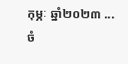កុម្ភៈ ឆ្នាំ២០២៣ ...
ចំ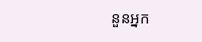នួនអ្នក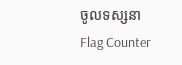ចូលទស្សនា
Flag Counter